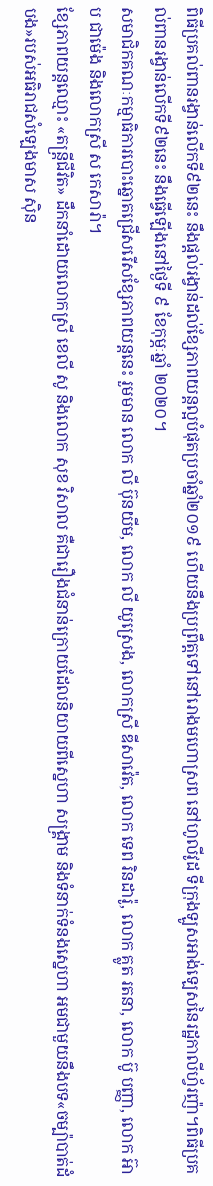ពិធីប្រគល់ពានរង្វាន់លើកទី៩២នេះ នឹងផ្តល់រង្វាន់ដល់ខ្សែភាពយន្តល្អបំផុតប្រចាំឆ្នាំ២០១៩ ហើយនឹងប្រព្រឹត្តទៅនៅរោងមហោស្រព នៅហូលីវូដ ទីក្រុងឡូសអាង់ឡេសនៃរដ្ឋកាលីហ្វ័រញ៉ា។ពិធីប្រគល់ពានរង្វាន់លើកទី៩២នេះ នឹងធ្វើឡើងនៅថ្ងៃទី ៩ ខែកុម្ភៈឆ្នាំ ២០២០។
សមាជិកគណៈកម្មាធិការបោះឆ្នោតជ្រើសរើសខ្សែភាពយន្តនេះ រួមមាន លោក លី ប៊ុនយីម, លោក លី យូស្រេង, លោកស្រី ឌីសាវ៉េត, លោក ទេព រិនដារ៉ូ, លោក គ្លូត រតនា, លោក ប៊ូ បញ្ញា, លោក អ៊ាប ជាម៉េង និងលោកស្រី ស កេសារ៉ា។
ខ្សែភាពយន្តឈ្មោះ «តន្រ្តីជីវិត» ដឹកនាំដោយលោកស្រី ខេលី សូ និងលោក សុខ វិសាល គឺជារឿងជំនាន់ក្រោយដែលនិយាយពីស្នេហា សង្រ្គាម និងទំនាក់ទំនងស្នេហា អមជាមួយនឹងបទ«ចម្ប៉ាបាត់ដំបង»របស់អធិរាជសំឡេងមាស ស៊ិន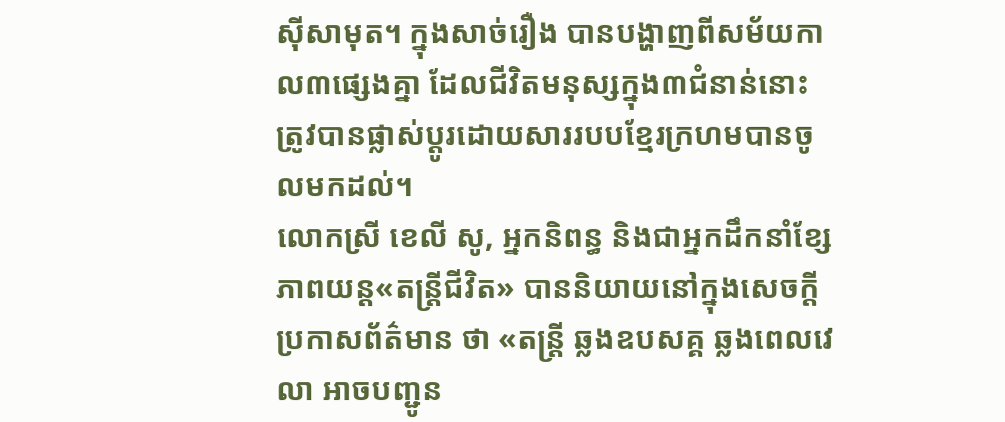ស៊ីសាមុត។ ក្នុងសាច់រឿង បានបង្ហាញពីសម័យកាល៣ផ្សេងគ្នា ដែលជីវិតមនុស្សក្នុង៣ជំនាន់នោះ ត្រូវបានផ្លាស់ប្តូរដោយសាររបបខ្មែរក្រហមបានចូលមកដល់។
លោកស្រី ខេលី សូ, អ្នកនិពន្ធ និងជាអ្នកដឹកនាំខ្សែភាពយន្ត«តន្ដ្រីជីវិត» បាននិយាយនៅក្នុងសេចក្តីប្រកាសព័ត៌មាន ថា «តន្ដ្រី ឆ្លងឧបសគ្គ ឆ្លងពេលវេលា អាចបញ្ជូន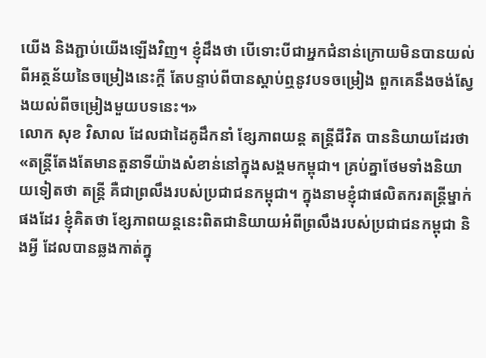យើង និងភ្ជាប់យើងឡើងវិញ។ ខ្ញុំដឹងថា បើទោះបីជាអ្នកជំនាន់ក្រោយមិនបានយល់ពីអត្ថន័យនៃចម្រៀងនេះក្ដី តែបន្ទាប់ពីបានស្ដាប់ឮនូវបទចម្រៀង ពួកគេនឹងចង់ស្វែងយល់ពីចម្រៀងមួយបទនេះ។»
លោក សុខ វិសាល ដែលជាដៃគូដឹកនាំ ខ្សែភាពយន្ត តន្ដ្រីជីវិត បាននិយាយដែរថា «តន្ត្រីតែងតែមានតួនាទីយ៉ាងសំខាន់នៅក្នុងសង្គមកម្ពុជា។ គ្រប់គ្នាថែមទាំងនិយាយទៀតថា តន្ត្រី គឺជាព្រលឹងរបស់ប្រជាជនកម្ពុជា។ ក្នុងនាមខ្ញុំជាផលិតករតន្រ្តីម្នាក់ផងដែរ ខ្ញុំគិតថា ខ្សែភាពយន្តនេះពិតជានិយាយអំពីព្រលឹងរបស់ប្រជាជនកម្ពុជា និងអ្វី ដែលបានឆ្លងកាត់ក្នុ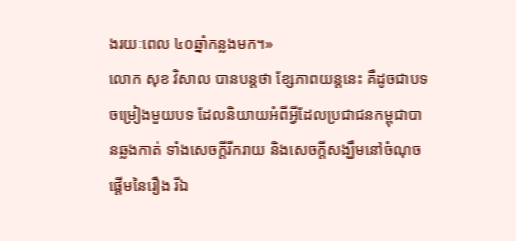ងរយៈពេល ៤០ឆ្នាំកន្លងមក។»
លោក សុខ វិសាល បានបន្តថា ខ្សែភាពយន្តនេះ គឺដូចជាបទចម្រៀងមួយបទ ដែលនិយាយអំពីអ្វីដែលប្រជាជនកម្ពុជាបានឆ្លងកាត់ ទាំងសេចក្តីរីករាយ និងសេចក្តីសង្ឃឹមនៅចំណុចផ្ដើមនៃរឿង រីឯ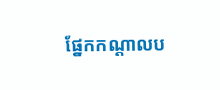ផ្នែកកណ្តាលប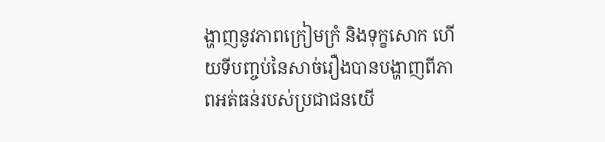ង្ហាញនូវភាពក្រៀមក្រំ និងទុក្ខសោក ហើយទីបញ្ចប់នៃសាច់រឿងបានបង្ហាញពីភាពអត់ធន់របស់ប្រជាជនយើ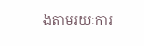ងតាមរយៈការ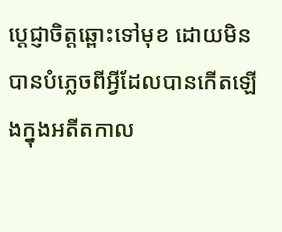ប្តេជ្ញាចិត្តឆ្ពោះទៅមុខ ដោយមិនបានបំភ្លេចពីអ្វីដែលបានកើតឡើងក្នុងអតីតកាល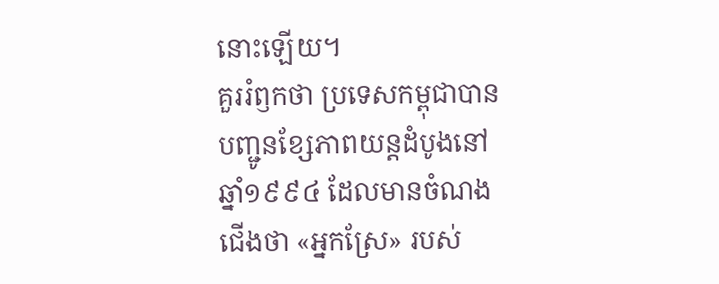នោះឡើយ។
គួររំឭកថា ប្រទេសកម្ពុជាបានបញ្ជូនខ្សែភាពយន្តដំបូងនៅឆ្នាំ១៩៩៤ ដែលមានចំណងជើងថា «អ្នកស្រែ» របស់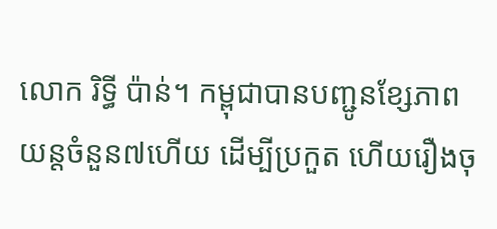លោក រិទ្ធី ប៉ាន់។ កម្ពុជាបានបញ្ជូនខ្សែភាពយន្តចំនួន៧ហើយ ដើម្បីប្រកួត ហើយរឿងចុ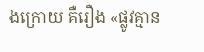ងក្រោយ គឺរឿង «ផ្លូវគ្មាន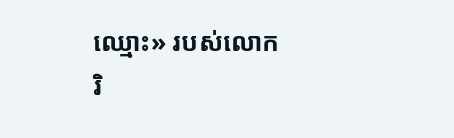ឈ្មោះ» របស់លោក រិ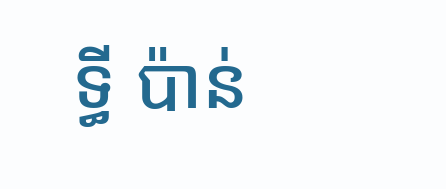ទ្ធី ប៉ាន់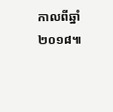កាលពីឆ្នាំ២០១៨៕